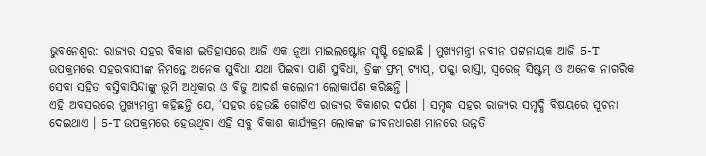ଭୁବନେଶ୍ବର: ରାଜ୍ୟର ସହର ବିକାଶ ଇତିହାସରେ ଆଜି ଏକ ନୂଆ ମାଇଲଷ୍ଟୋନ ସୃଷ୍ଟି ହୋଇଛି । ମୁଖ୍ୟମନ୍ତ୍ରୀ ନବୀନ ପଟ୍ଟନାୟକ ଆଜି 5-T ଉପକ୍ରମରେ ସହରବାସୀଙ୍କ ନିମନ୍ତେ ଅନେକ ସୁବିଧା ଯଥା ପିଇବା ପାଣି ସୁବିଧା, ଡ୍ରିଙ୍କ ଫ୍ରମ୍ ଟ୍ୟାପ୍, ପକ୍କା ରାସ୍ତା, ସ୍ବରେଜ୍ ସିଷ୍ଟମ୍ ଓ ଅନେକ ନାଗରିକ ସେବା ସହିତ ବସ୍ତିବାସିନ୍ଦାଙ୍କୁ ଭୂମି ଅଧିକାର ଓ ବିଜୁ ଆଦର୍ଶ କଲୋନୀ ଲୋକାର୍ପଣ କରିଛନ୍ତି ।
ଏହି ଅବସରରେ ମୁଖ୍ୟମନ୍ତ୍ରୀ କହିଛନ୍ତି ଯେ, ‘ସହର ହେଉଛି ଗୋଟିଏ ରାଜ୍ୟର ବିକାଶର ଦର୍ପଣ । ସମୃଦ୍ଧ ସହର ରାଜ୍ୟର ସମୃଦ୍ଧି ବିଷୟରେ ସୂଚନା ଦେଇଥାଏ । 5-T ଉପକ୍ରମରେ ହେଉଥିବା ଏହି ସବୁ ବିକାଶ କାର୍ଯ୍ୟକ୍ରମ ଲୋକଙ୍କ ଜୀବନଧାରଣ ମାନରେ ଉନ୍ନତି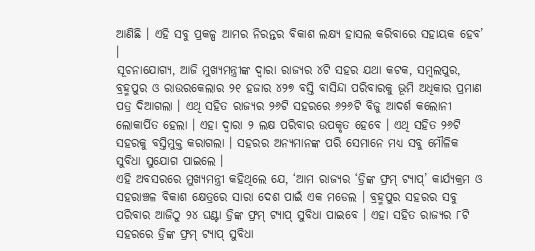ଆଣିଛି । ଏହି ସବୁ ପ୍ରକଳ୍ପ ଆମର ନିରନ୍ତର ବିକାଶ ଲକ୍ଷ୍ୟ ହାସଲ କରିବାରେ ସହାୟକ ହେବ’ ।
ସୂଚନାଯୋଗ୍ୟ, ଆଜି ମୁଖ୍ୟମନ୍ତ୍ରୀଙ୍କ ଦ୍ୱାରା ରାଜ୍ୟର ୪ଟି ସହର ଯଥା କଟକ, ସମ୍ବଲପୁର, ବ୍ରହ୍ମପୁର ଓ ରାଉରକେଲାର ୨୧ ହଜାର ୪୨୭ ବସ୍ତି ବାସିନ୍ଦା ପରିବାରକୁ ଭୂମି ଅଧିକାର ପ୍ରମାଣ ପତ୍ର ଦିଆଗଲା । ଏଥି ସହିତ ରାଜ୍ୟର ୨୬ଟି ସହରରେ ୬୨୬ଟି ବିଜୁ ଆଦର୍ଶ କଲୋନୀ ଲୋକାର୍ପିତ ହେଲା । ଏହା ଦ୍ୱାରା ୨ ଲକ୍ଷ ପରିବାର ଉପକୃତ ହେବେ । ଏଥି ସହିତ ୨୬ଟି ସହରକୁ ବସ୍ତିମୁକ୍ତ କରାଗଲା । ସହରର ଅନ୍ୟମାନଙ୍କ ପରି ସେମାନେ ମଧ୍ୟ ସବୁ ମୌଳିକ ସୁବିଧା ସୁଯୋଗ ପାଇଲେ ।
ଏହି ଅବସରରେ ମୁଖ୍ୟମନ୍ତ୍ରୀ କହିଥିଲେ ଯେ, ‘ଆମ ରାଜ୍ୟର ‘ଡ୍ରିଙ୍କ ଫ୍ରମ୍ ଟ୍ୟାପ୍’ କାର୍ଯ୍ୟକ୍ରମ ଓ ସହରାଞ୍ଚଳ ବିକାଶ କ୍ଷେତ୍ରରେ ସାରା ଦେଶ ପାଇଁ ଏକ ମଡେଲ । ବ୍ରହ୍ମପୁର ସହରର ସବୁ ପରିବାର ଆଜିଠୁ ୨୪ ଘଣ୍ଟା ଡ୍ରିଙ୍କ ଫ୍ରମ୍ ଟ୍ୟାପ୍ ସୁବିଧା ପାଇବେ । ଏହା ସହିତ ରାଜ୍ୟର ୮ଟି ସହରରେ ଡ୍ରିଙ୍କ ଫ୍ରମ୍ ଟ୍ୟାପ୍ ସୁବିଧା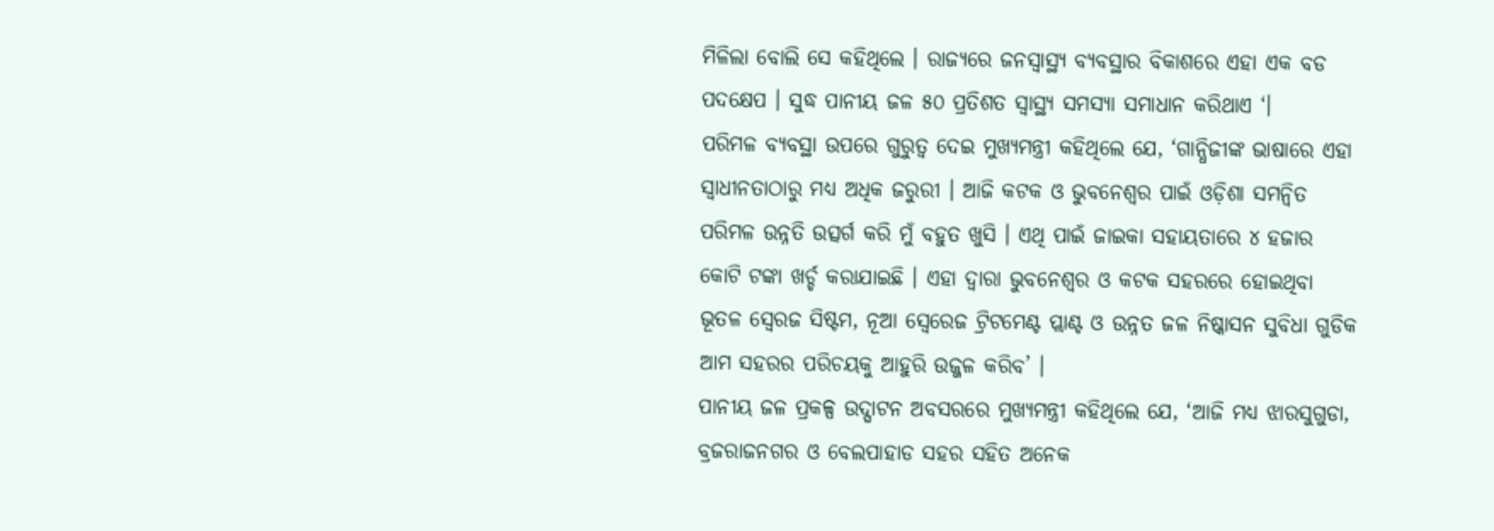ମିଳିଲା ବୋଲି ସେ କହିଥିଲେ । ରାଜ୍ୟରେ ଜନସ୍ୱାସ୍ଥ୍ୟ ବ୍ୟବସ୍ଥାର ବିକାଶରେ ଏହା ଏକ ବଡ ପଦକ୍ଷେପ । ସୁଦ୍ଧ ପାନୀୟ ଜଳ ୫୦ ପ୍ରତିଶତ ସ୍ୱାସ୍ଥ୍ୟ ସମସ୍ୟା ସମାଧାନ କରିଥାଏ ‘।
ପରିମଳ ବ୍ୟବସ୍ଥା ଉପରେ ଗୁରୁତ୍ୱ ଦେଇ ମୁଖ୍ୟମନ୍ତ୍ରୀ କହିଥିଲେ ଯେ, ‘ଗାନ୍ଧିଜୀଙ୍କ ଭାଷାରେ ଏହା ସ୍ୱାଧୀନତାଠାରୁ ମଧ୍ୟ ଅଧିକ ଜରୁରୀ । ଆଜି କଟକ ଓ ଭୁବନେଶ୍ୱର ପାଇଁ ଓଡ଼ିଶା ସମନ୍ୱିତ ପରିମଳ ଉନ୍ନତି ଉତ୍ସର୍ଗ କରି ମୁଁ ବହୁତ ଖୁସି । ଏଥି ପାଇଁ ଜାଇକା ସହାୟତାରେ ୪ ହଜାର କୋଟି ଟଙ୍କା ଖର୍ଚ୍ଚ କରାଯାଇଛି । ଏହା ଦ୍ୱାରା ଭୁବନେଶ୍ୱର ଓ କଟକ ସହରରେ ହୋଇଥିବା ଭୂତଳ ସ୍ବେରଜ ସିଷ୍ଟମ, ନୂଆ ସ୍ବେରେଜ ଟ୍ରିଟମେଣ୍ଟ ପ୍ଲାଣ୍ଟ ଓ ଉନ୍ନତ ଜଳ ନିଷ୍କାସନ ସୁବିଧା ଗୁଡିକ ଆମ ସହରର ପରିଚୟକୁ ଆହୁରି ଉଜ୍ଜଳ କରିବ’ ।
ପାନୀୟ ଜଳ ପ୍ରକଳ୍ପ ଉଦ୍ଘାଟନ ଅବସରରେ ମୁଖ୍ୟମନ୍ତ୍ରୀ କହିଥିଲେ ଯେ, ‘ଆଜି ମଧ୍ୟ ଝାରସୁଗୁଡା, ବ୍ରଜରାଜନଗର ଓ ବେଲପାହାଡ ସହର ସହିତ ଅନେକ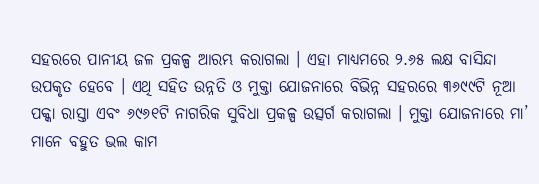ସହରରେ ପାନୀୟ ଜଳ ପ୍ରକଳ୍ପ ଆରମ୍ଭ କରାଗଲା । ଏହା ମାଧ୍ୟମରେ ୨.୬୫ ଲକ୍ଷ ବାସିନ୍ଦା ଉପକୃତ ହେବେ । ଏଥି ସହିତ ଉନ୍ନତି ଓ ମୁକ୍ତା ଯୋଜନାରେ ବିଭିନ୍ନ ସହରରେ ୩୬୯୯ଟି ନୂଆ ପକ୍କା ରାସ୍ତା ଏବଂ ୬୯୬୧ଟି ନାଗରିକ ସୁବିଧା ପ୍ରକଳ୍ପ ଉତ୍ସର୍ଗ କରାଗଲା । ମୁକ୍ତା ଯୋଜନାରେ ମା’ ମାନେ ବହୁତ ଭଲ କାମ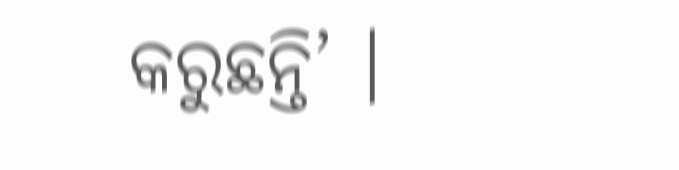କରୁଛନ୍ତି’ ।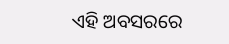ଏହି ଅବସରରେ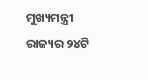ମୁଖ୍ୟମନ୍ତ୍ରୀ ରାଜ୍ୟର ୨୪ଟି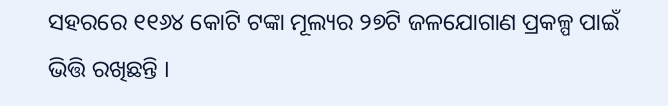ସହରରେ ୧୧୬୪ କୋଟି ଟଙ୍କା ମୂଲ୍ୟର ୨୭ଟି ଜଳଯୋଗାଣ ପ୍ରକଳ୍ପ ପାଇଁ ଭିତ୍ତି ରଖିଛନ୍ତି ।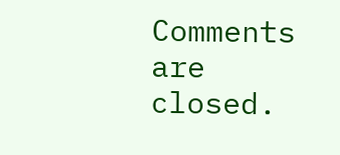Comments are closed.